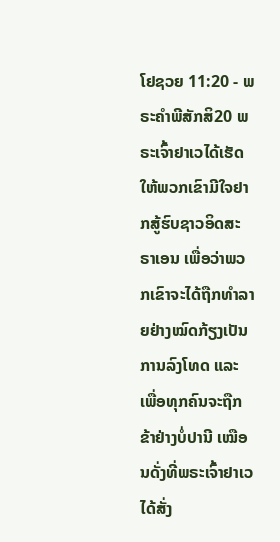ໂຢຊວຍ 11:20 - ພຣະຄຳພີສັກສິ20 ພຣະເຈົ້າຢາເວໄດ້ເຮັດໃຫ້ພວກເຂົາມີໃຈຢາກສູ້ຮົບຊາວອິດສະຣາເອນ ເພື່ອວ່າພວກເຂົາຈະໄດ້ຖືກທຳລາຍຢ່າງໝົດກ້ຽງເປັນການລົງໂທດ ແລະເພື່ອທຸກຄົນຈະຖືກຂ້າຢ່າງບໍ່ປານີ ເໝືອນດັ່ງທີ່ພຣະເຈົ້າຢາເວໄດ້ສັ່ງ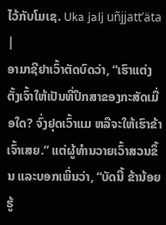ໄວ້ກັບໂມເຊ. Uka jalj uñjjattʼäta |
ອາມາຊີຢາເວົ້າຕັດບົດວ່າ, “ເຮົາແຕ່ງຕັ້ງເຈົ້າໃຫ້ເປັນທີ່ປຶກສາຂອງກະສັດເມື່ອໃດ? ຈົ່ງຢຸດເວົ້າແມ ຫລືຈະໃຫ້ເຮົາຂ້າເຈົ້າເສຍ.” ແຕ່ຜູ້ທຳນວາຍເວົ້າສວນຂຶ້ນ ແລະບອກເພິ່ນວ່າ, “ບັດນີ້ ຂ້ານ້ອຍຮູ້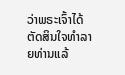ວ່າພຣະເຈົ້າໄດ້ຕັດສິນໃຈທຳລາຍທ່ານແລ້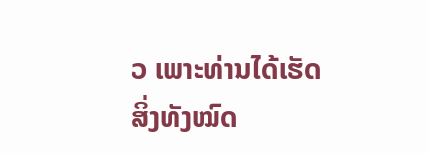ວ ເພາະທ່ານໄດ້ເຮັດສິ່ງທັງໝົດ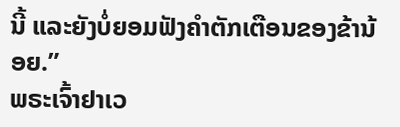ນີ້ ແລະຍັງບໍ່ຍອມຟັງຄຳຕັກເຕືອນຂອງຂ້ານ້ອຍ.”
ພຣະເຈົ້າຢາເວ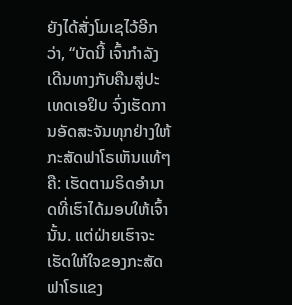ຍັງໄດ້ສັ່ງໂມເຊໄວ້ອີກວ່າ, “ບັດນີ້ ເຈົ້າກຳລັງເດີນທາງກັບຄືນສູ່ປະເທດເອຢິບ ຈົ່ງເຮັດການອັດສະຈັນທຸກຢ່າງໃຫ້ກະສັດຟາໂຣເຫັນແທ້ໆຄື: ເຮັດຕາມຣິດອຳນາດທີ່ເຮົາໄດ້ມອບໃຫ້ເຈົ້ານັ້ນ. ແຕ່ຝ່າຍເຮົາຈະເຮັດໃຫ້ໃຈຂອງກະສັດຟາໂຣແຂງ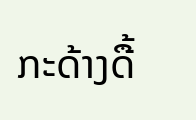ກະດ້າງດື້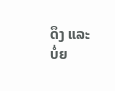ດຶງ ແລະບໍ່ຍ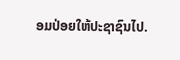ອມປ່ອຍໃຫ້ປະຊາຊົນໄປ.